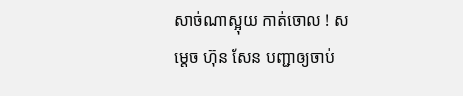សាច់ណាស្អុយ កាត់ចោល ! សម្តេច ហ៊ុន សែន បញ្ជាឲ្យចាប់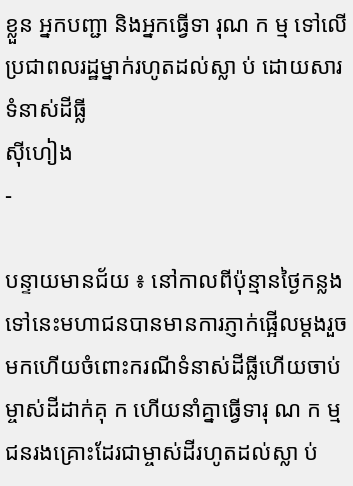ខ្លួន អ្នកបញ្ជា និងអ្នកធ្វើទា រុណ ក ម្ម ទៅលើប្រជាពលរដ្ឋម្នាក់រហូតដល់ស្លា ប់ ដោយសារទំនាស់ដីធ្លី
ស៊ីហៀង
-

បន្ទាយមានជ័យ ៖ នៅកាលពីប៉ុន្មានថ្ងៃកន្លងទៅនេះមហាជនបានមានការភ្ញាក់ផ្អើលម្តងរួចមកហើយចំពោះករណីទំនាស់ដីធ្លីហើយចាប់ម្ចាស់ដីដាក់គុ ក ហើយនាំគ្នាធ្វើទារុ ណ ក ម្ម ជនរងគ្រោះដែរជាម្ចាស់ដីរហូតដល់ស្លា ប់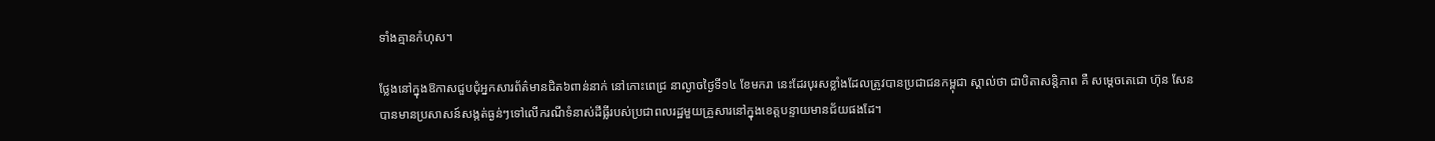ទាំងគ្មានកំហុស។

ថ្លែងនៅក្នុងឱកាសជួបជុំអ្នកសារព័ត៌មានជិត៦ពាន់នាក់ នៅកោះពេជ្រ នាល្ងាចថ្ងៃទី១៤ ខែមករា នេះដែរបុរសខ្លាំងដែលត្រូវបានប្រជាជនកម្ពុជា ស្គាល់ថា ជាបិតាសន្តិភាព គឺ សម្តេចតេជោ ហ៊ុន សែន បានមានប្រសាសន៍សង្កត់ធ្ងន់ៗទៅលើករណីទំនាស់ដីធ្លីរបស់ប្រជាពលរដ្ឋមួយគ្រួសារនៅក្នុងខេត្តបន្ទាយមានជ័យផងដែ។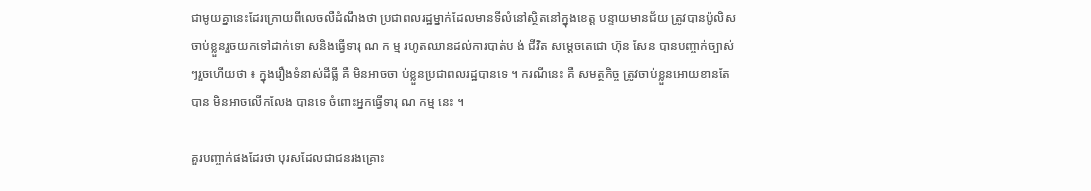ជាមូយគ្នានេះដែរក្រោយពីលេចលឺដំណឹងថា ប្រជាពលរដ្ឋម្នាក់ដែលមានទីលំនៅស្ថិតនៅក្នុងខេត្ត បន្ទាយមានជ័យ ត្រូវបានប៉ូលិសចាប់ខ្លួនរួចយកទៅដាក់ទោ សនិងធ្វើទារុ ណ ក ម្ម រហូតឈានដល់ការបាត់ប ង់ ជីវិត សម្តេចតេជោ ហ៊ុន សែន បានបញ្ចាក់ច្បាស់ៗរួចហើយថា ៖ ក្នុងរឿងទំនាស់ដីធ្លី គឺ មិនអាចចា ប់ខ្លួនប្រជាពលរដ្ឋបានទេ ។ ករណីនេះ គឺ សមត្ថកិច្ច ត្រូវចាប់ខ្លួនអោយខានតែបាន មិនអាចលេីកលែង បានទេ ចំពោះអ្នកធ្វេីទារុ ណ កម្ម នេះ ។

គួរបញ្ចាក់ផងដែរថា បុរសដែលជាជនរងគ្រោះ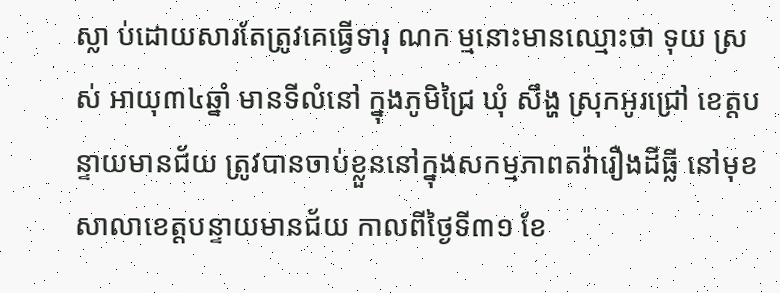ស្លា ប់ដោយសារតែត្រូវគេធ្វើទារុ ណក ម្មនោះមានឈ្មោះថា ទុយ ស្រស់ អាយុ៣៤ឆ្នាំ មានទីលំនៅ ក្នុងភូមិជ្រៃ ឃុំ សឹង្ហ ស្រុកអូរជ្រៅ ខេត្តបន្ទាយមានជ័យ ត្រូវបានចាប់ខ្លួននៅក្នុងសកម្មភាពតវ៉ារឿងដីធ្លី នៅមុខសាលាខេត្តបន្ទាយមានជ័យ កាលពីថ្ងៃទី៣១ ខែ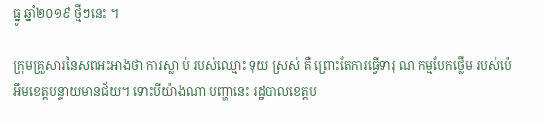ធ្នូ ឆ្នាំ២០១៩ ថ្មីៗនេះ ។

ក្រុមគ្រួសារនៃសពអះអាងថា ការស្លា ប់ របស់ឈ្មោះ ទុយ ស្រស់ គឺ ព្រោះតែការធ្វើទារុ ណ កម្មបែកថ្លើម របស់ប៉េអឹមខេត្តបន្ទាយមានជ័យ។ ទោះបីយ៉ាងណា បញ្ហានេះ រដ្ឋបាលខេត្តប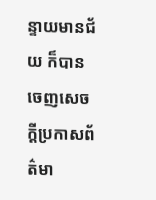ន្ទាយមានជ័យ ក៏បានចេញសេចក្តីប្រកាសព័ត៌មា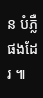ន បំភ្លឺ ផងដែរ ៕